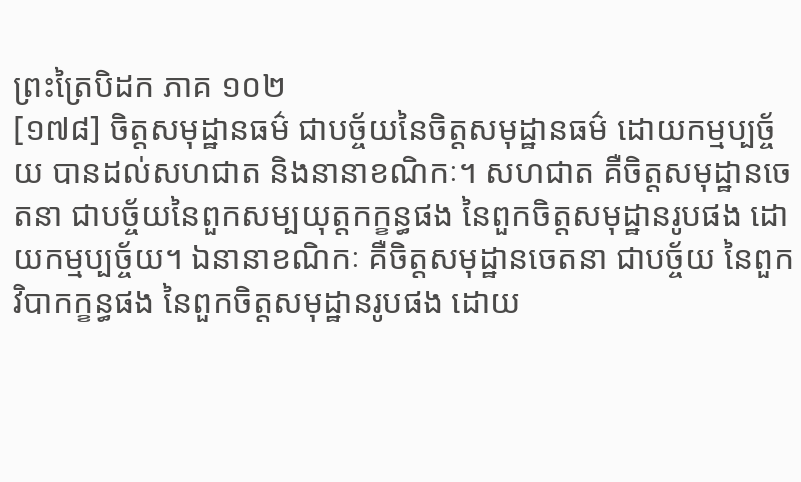ព្រះត្រៃបិដក ភាគ ១០២
[១៧៨] ចិត្តសមុដ្ឋានធម៌ ជាបច្ច័យនៃចិត្តសមុដ្ឋានធម៌ ដោយកម្មប្បច្ច័យ បានដល់សហជាត និងនានាខណិកៈ។ សហជាត គឺចិត្តសមុដ្ឋានចេតនា ជាបច្ច័យនៃពួកសម្បយុត្តកក្ខន្ធផង នៃពួកចិត្តសមុដ្ឋានរូបផង ដោយកម្មប្បច្ច័យ។ ឯនានាខណិកៈ គឺចិត្តសមុដ្ឋានចេតនា ជាបច្ច័យ នៃពួកវិបាកក្ខន្ធផង នៃពួកចិត្តសមុដ្ឋានរូបផង ដោយ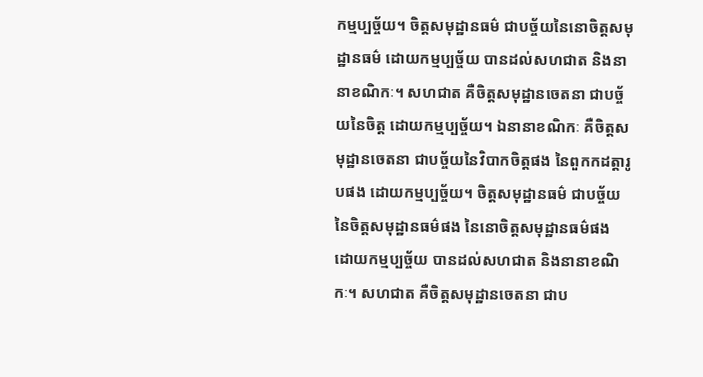កម្មប្បច្ច័យ។ ចិត្តសមុដ្ឋានធម៌ ជាបច្ច័យនៃនោចិត្តសមុដ្ឋានធម៌ ដោយកម្មប្បច្ច័យ បានដល់សហជាត និងនានាខណិកៈ។ សហជាត គឺចិត្តសមុដ្ឋានចេតនា ជាបច្ច័យនៃចិត្ត ដោយកម្មប្បច្ច័យ។ ឯនានាខណិកៈ គឺចិត្តសមុដ្ឋានចេតនា ជាបច្ច័យនៃវិបាកចិត្តផង នៃពួកកដត្តារូបផង ដោយកម្មប្បច្ច័យ។ ចិត្តសមុដ្ឋានធម៌ ជាបច្ច័យនៃចិត្តសមុដ្ឋានធម៌ផង នៃនោចិត្តសមុដ្ឋានធម៌ផង ដោយកម្មប្បច្ច័យ បានដល់សហជាត និងនានាខណិកៈ។ សហជាត គឺចិត្តសមុដ្ឋានចេតនា ជាប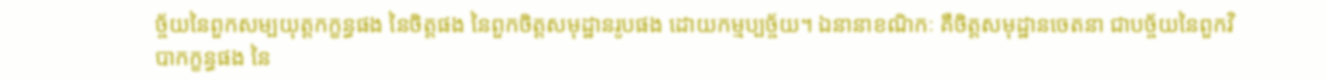ច្ច័យនៃពួកសម្បយុត្តកក្ខន្ធផង នៃចិត្តផង នៃពួកចិត្តសមុដ្ឋានរូបផង ដោយកម្មប្បច្ច័យ។ ឯនានាខណិកៈ គឺចិត្តសមុដ្ឋានចេតនា ជាបច្ច័យនៃពួកវិបាកក្ខន្ធផង នៃ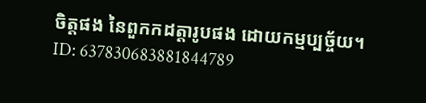ចិត្តផង នៃពួកកដត្តារូបផង ដោយកម្មប្បច្ច័យ។
ID: 637830683881844789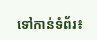ទៅកាន់ទំព័រ៖